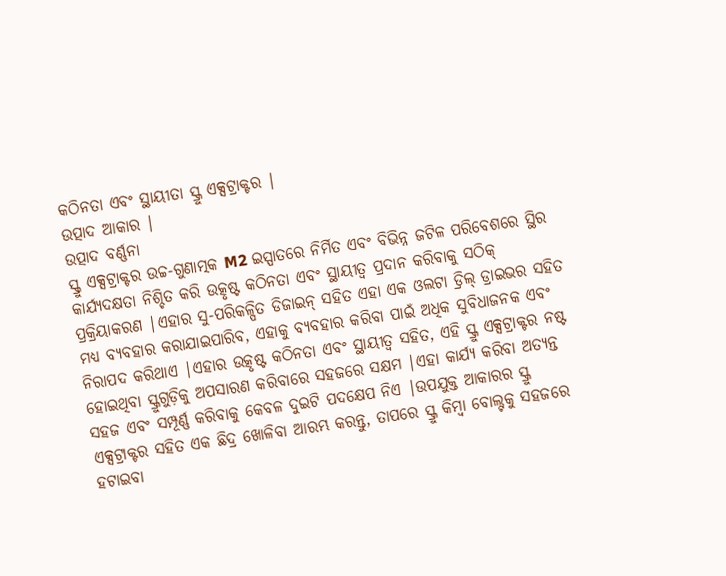କଠିନତା ଏବଂ ସ୍ଥାୟୀତା ସ୍କ୍ରୁ ଏକ୍ସଟ୍ରାକ୍ଟର |
ଉତ୍ପାଦ ଆକାର |
ଉତ୍ପାଦ ବର୍ଣ୍ଣନା
ସ୍କ୍ରୁ ଏକ୍ସଟ୍ରାକ୍ଟର ଉଚ୍ଚ-ଗୁଣାତ୍ମକ M2 ଇସ୍ପାତରେ ନିର୍ମିତ ଏବଂ ବିଭିନ୍ନ ଜଟିଳ ପରିବେଶରେ ସ୍ଥିର କାର୍ଯ୍ୟଦକ୍ଷତା ନିଶ୍ଚିତ କରି ଉତ୍କୃଷ୍ଟ କଠିନତା ଏବଂ ସ୍ଥାୟୀତ୍ୱ ପ୍ରଦାନ କରିବାକୁ ସଠିକ୍ ପ୍ରକ୍ରିୟାକରଣ |ଏହାର ସୁ-ପରିକଳ୍ପିତ ଡିଜାଇନ୍ ସହିତ ଏହା ଏକ ଓଲଟା ଡ୍ରିଲ୍ ଡ୍ରାଇଭର ସହିତ ମଧ୍ୟ ବ୍ୟବହାର କରାଯାଇପାରିବ, ଏହାକୁ ବ୍ୟବହାର କରିବା ପାଇଁ ଅଧିକ ସୁବିଧାଜନକ ଏବଂ ନିରାପଦ କରିଥାଏ |ଏହାର ଉତ୍କୃଷ୍ଟ କଠିନତା ଏବଂ ସ୍ଥାୟୀତ୍ୱ ସହିତ, ଏହି ସ୍କ୍ରୁ ଏକ୍ସଟ୍ରାକ୍ଟର ନଷ୍ଟ ହୋଇଥିବା ସ୍କ୍ରୁଗୁଡ଼ିକୁ ଅପସାରଣ କରିବାରେ ସହଜରେ ସକ୍ଷମ |ଏହା କାର୍ଯ୍ୟ କରିବା ଅତ୍ୟନ୍ତ ସହଜ ଏବଂ ସମ୍ପୂର୍ଣ୍ଣ କରିବାକୁ କେବଳ ଦୁଇଟି ପଦକ୍ଷେପ ନିଏ |ଉପଯୁକ୍ତ ଆକାରର ସ୍କ୍ରୁ ଏକ୍ସଟ୍ରାକ୍ଟର ସହିତ ଏକ ଛିଦ୍ର ଖୋଳିବା ଆରମ୍ଭ କରନ୍ତୁ, ତାପରେ ସ୍କ୍ରୁ କିମ୍ବା ବୋଲ୍ଟକୁ ସହଜରେ ହଟାଇବା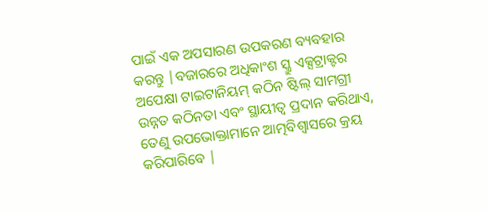ପାଇଁ ଏକ ଅପସାରଣ ଉପକରଣ ବ୍ୟବହାର କରନ୍ତୁ |ବଜାରରେ ଅଧିକାଂଶ ସ୍କ୍ରୁ ଏକ୍ସଟ୍ରାକ୍ଟର ଅପେକ୍ଷା ଟାଇଟାନିୟମ୍ କଠିନ ଷ୍ଟିଲ୍ ସାମଗ୍ରୀ ଉନ୍ନତ କଠିନତା ଏବଂ ସ୍ଥାୟୀତ୍ୱ ପ୍ରଦାନ କରିଥାଏ, ତେଣୁ ଉପଭୋକ୍ତାମାନେ ଆତ୍ମବିଶ୍ୱାସରେ କ୍ରୟ କରିପାରିବେ |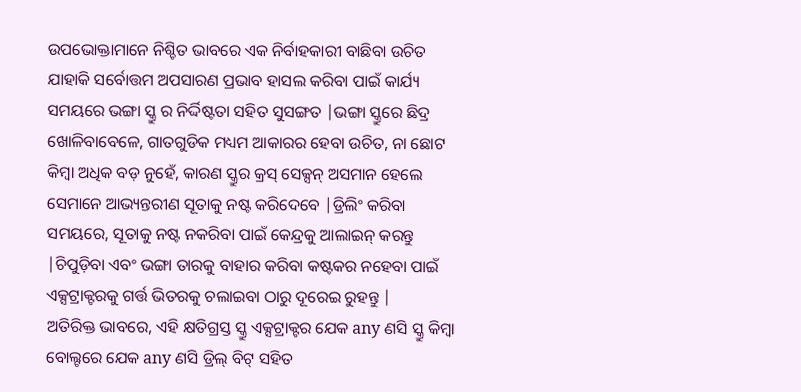ଉପଭୋକ୍ତାମାନେ ନିଶ୍ଚିତ ଭାବରେ ଏକ ନିର୍ବାହକାରୀ ବାଛିବା ଉଚିତ ଯାହାକି ସର୍ବୋତ୍ତମ ଅପସାରଣ ପ୍ରଭାବ ହାସଲ କରିବା ପାଇଁ କାର୍ଯ୍ୟ ସମୟରେ ଭଙ୍ଗା ସ୍କ୍ରୁ ର ନିର୍ଦ୍ଦିଷ୍ଟତା ସହିତ ସୁସଙ୍ଗତ |ଭଙ୍ଗା ସ୍କ୍ରୁରେ ଛିଦ୍ର ଖୋଳିବାବେଳେ, ଗାତଗୁଡିକ ମଧ୍ୟମ ଆକାରର ହେବା ଉଚିତ, ନା ଛୋଟ କିମ୍ବା ଅଧିକ ବଡ଼ ନୁହେଁ, କାରଣ ସ୍କ୍ରୁର କ୍ରସ୍ ସେକ୍ସନ୍ ଅସମାନ ହେଲେ ସେମାନେ ଆଭ୍ୟନ୍ତରୀଣ ସୂତାକୁ ନଷ୍ଟ କରିଦେବେ |ଡ୍ରିଲିଂ କରିବା ସମୟରେ, ସୂତାକୁ ନଷ୍ଟ ନକରିବା ପାଇଁ କେନ୍ଦ୍ରକୁ ଆଲାଇନ୍ କରନ୍ତୁ |ଚିପୁଡ଼ିବା ଏବଂ ଭଙ୍ଗା ତାରକୁ ବାହାର କରିବା କଷ୍ଟକର ନହେବା ପାଇଁ ଏକ୍ସଟ୍ରାକ୍ଟରକୁ ଗର୍ତ୍ତ ଭିତରକୁ ଚଲାଇବା ଠାରୁ ଦୂରେଇ ରୁହନ୍ତୁ |
ଅତିରିକ୍ତ ଭାବରେ, ଏହି କ୍ଷତିଗ୍ରସ୍ତ ସ୍କ୍ରୁ ଏକ୍ସଟ୍ରାକ୍ଟର ଯେକ any ଣସି ସ୍କ୍ରୁ କିମ୍ବା ବୋଲ୍ଟରେ ଯେକ any ଣସି ଡ୍ରିଲ୍ ବିଟ୍ ସହିତ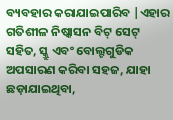ବ୍ୟବହାର କରାଯାଇପାରିବ |ଏହାର ଗତିଶୀଳ ନିଷ୍କାସନ ବିଟ୍ ସେଟ୍ ସହିତ, ସ୍କ୍ରୁ ଏବଂ ବୋଲ୍ଟଗୁଡିକ ଅପସାରଣ କରିବା ସହଜ, ଯାହା ଛଡ଼ାଯାଇଥିବା,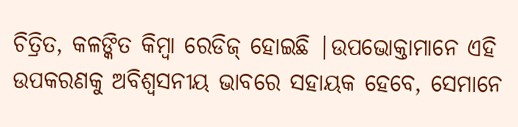ଚିତ୍ରିତ, କଳଙ୍କିତ କିମ୍ବା ରେଡିଜ୍ ହୋଇଛି |ଉପଭୋକ୍ତାମାନେ ଏହି ଉପକରଣକୁ ଅବିଶ୍ୱସନୀୟ ଭାବରେ ସହାୟକ ହେବେ, ସେମାନେ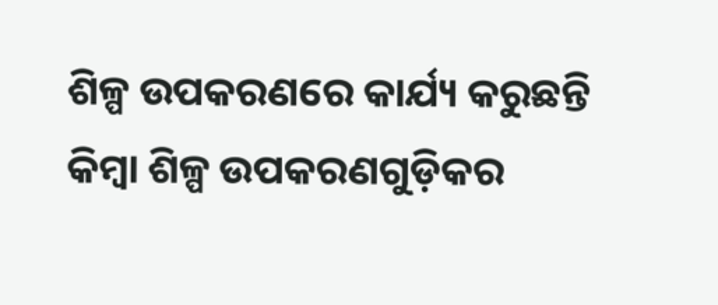ଶିଳ୍ପ ଉପକରଣରେ କାର୍ଯ୍ୟ କରୁଛନ୍ତି କିମ୍ବା ଶିଳ୍ପ ଉପକରଣଗୁଡ଼ିକର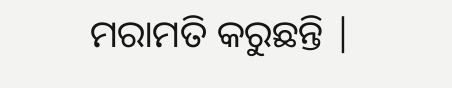ମରାମତି କରୁଛନ୍ତି |